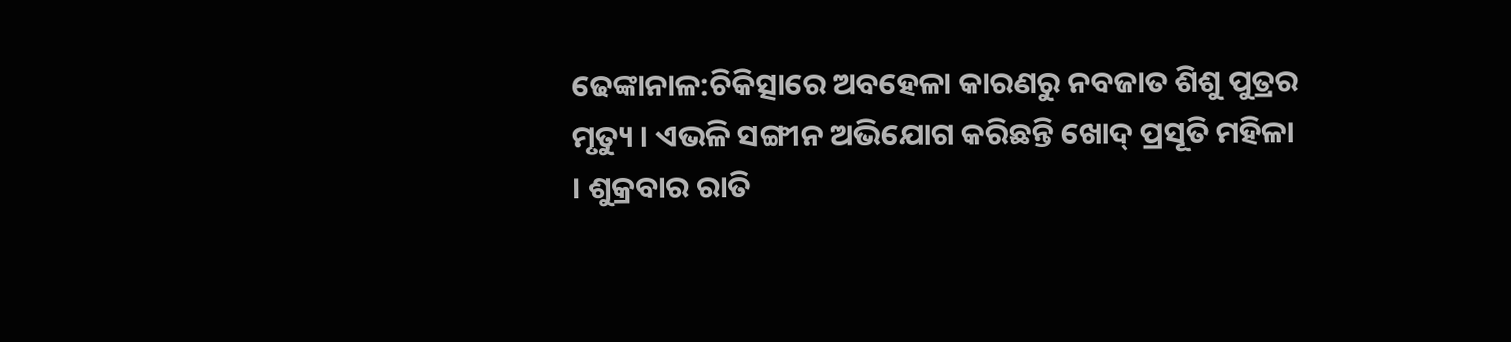ଢେଙ୍କାନାଳ:ଚିକିତ୍ସାରେ ଅବହେଳା କାରଣରୁ ନବଜାତ ଶିଶୁ ପୁତ୍ରର ମୃତ୍ୟୁ । ଏଭଳି ସଙ୍ଗୀନ ଅଭିଯୋଗ କରିଛନ୍ତି ଖୋଦ୍ ପ୍ରସୂତି ମହିଳା । ଶୁକ୍ରବାର ରାତି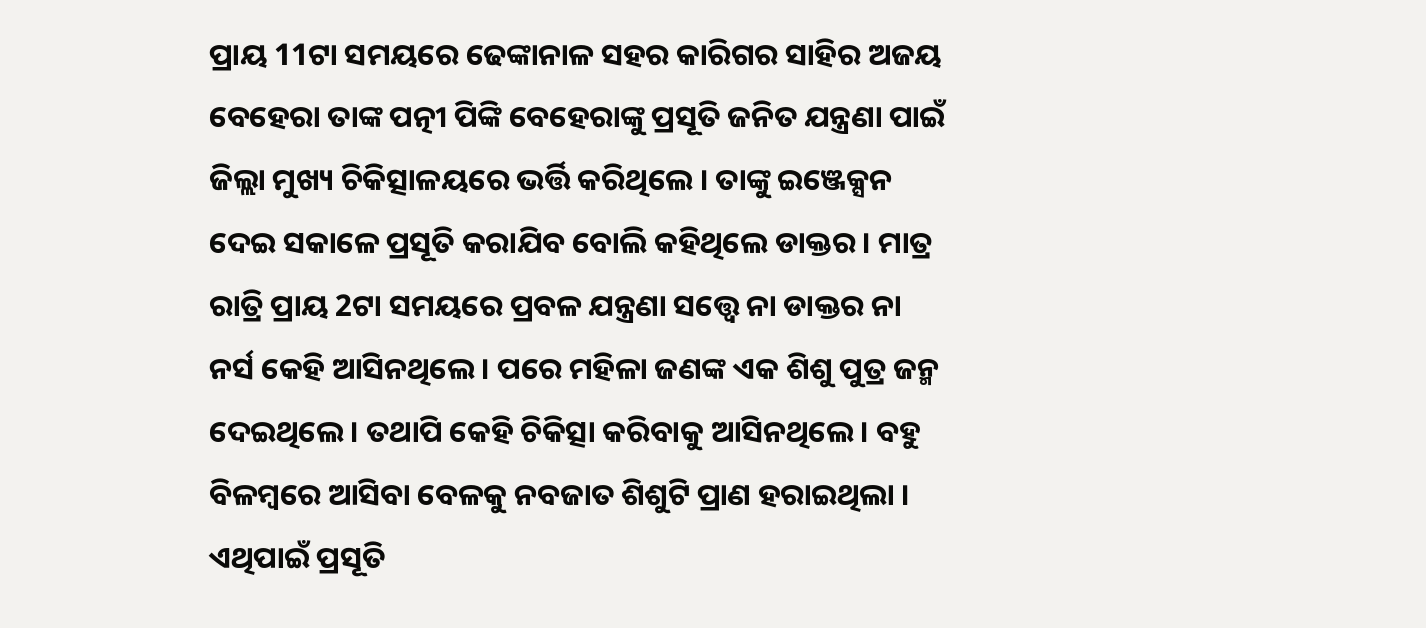ପ୍ରାୟ 11ଟା ସମୟରେ ଢେଙ୍କାନାଳ ସହର କାରିଗର ସାହିର ଅଜୟ ବେହେରା ତାଙ୍କ ପତ୍ନୀ ପିଙ୍କି ବେହେରାଙ୍କୁ ପ୍ରସୂତି ଜନିତ ଯନ୍ତ୍ରଣା ପାଇଁ ଜିଲ୍ଲା ମୁଖ୍ୟ ଚିକିତ୍ସାଳୟରେ ଭର୍ତ୍ତି କରିଥିଲେ । ତାଙ୍କୁ ଇଞ୍ଜେକ୍ସନ ଦେଇ ସକାଳେ ପ୍ରସୂତି କରାଯିବ ବୋଲି କହିଥିଲେ ଡାକ୍ତର । ମାତ୍ର ରାତ୍ରି ପ୍ରାୟ 2ଟା ସମୟରେ ପ୍ରବଳ ଯନ୍ତ୍ରଣା ସତ୍ତ୍ବେ ନା ଡାକ୍ତର ନା ନର୍ସ କେହି ଆସିନଥିଲେ । ପରେ ମହିଳା ଜଣଙ୍କ ଏକ ଶିଶୁ ପୁତ୍ର ଜନ୍ମ ଦେଇଥିଲେ । ତଥାପି କେହି ଚିକିତ୍ସା କରିବାକୁ ଆସିନଥିଲେ । ବହୁ ବିଳମ୍ବରେ ଆସିବା ବେଳକୁ ନବଜାତ ଶିଶୁଟି ପ୍ରାଣ ହରାଇଥିଲା । ଏଥିପାଇଁ ପ୍ରସୂତି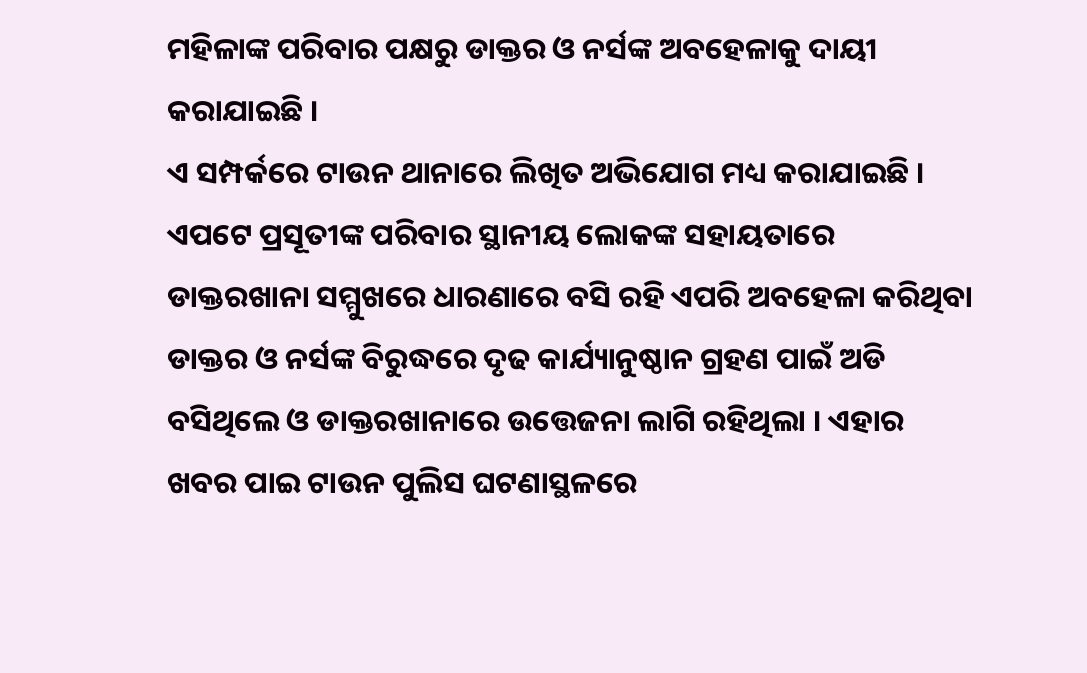ମହିଳାଙ୍କ ପରିବାର ପକ୍ଷରୁ ଡାକ୍ତର ଓ ନର୍ସଙ୍କ ଅବହେଳାକୁ ଦାୟୀ କରାଯାଇଛି ।
ଏ ସମ୍ପର୍କରେ ଟାଉନ ଥାନାରେ ଲିଖିତ ଅଭିଯୋଗ ମଧ୍ୟ କରାଯାଇଛି । ଏପଟେ ପ୍ରସୂତୀଙ୍କ ପରିବାର ସ୍ଥାନୀୟ ଲୋକଙ୍କ ସହାୟତାରେ ଡାକ୍ତରଖାନା ସମ୍ମୁଖରେ ଧାରଣାରେ ବସି ରହି ଏପରି ଅବହେଳା କରିଥିବା ଡାକ୍ତର ଓ ନର୍ସଙ୍କ ବିରୁଦ୍ଧରେ ଦୃଢ କାର୍ଯ୍ୟାନୁଷ୍ଠାନ ଗ୍ରହଣ ପାଇଁ ଅଡି ବସିଥିଲେ ଓ ଡାକ୍ତରଖାନାରେ ଉତ୍ତେଜନା ଲାଗି ରହିଥିଲା । ଏହାର ଖବର ପାଇ ଟାଉନ ପୁଲିସ ଘଟଣାସ୍ଥଳରେ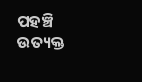ପହଞ୍ଚି ଉତ୍ୟକ୍ତ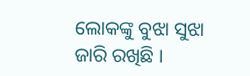ଲୋକଙ୍କୁ ବୁଝା ସୁଝା ଜାରି ରଖିଛି ।